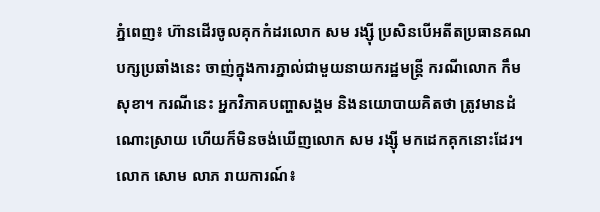ភ្នំពេញ៖ ហ៊ានដើរចូលគុកកំដរលោក សម រង្ស៊ី ប្រសិនបើអតីតប្រធានគណបក្សប្រឆាំងនេះ ចាញ់ក្នុងការភ្នាល់ជាមួយនាយករដ្ឋមន្ត្រី ករណីលោក កឹម សុខា។ ករណីនេះ អ្នកវិភាគបញ្ហាសង្គម និងនយោបាយគិតថា ត្រូវមានដំណោះស្រាយ ហើយក៏មិនចង់ឃើញលោក សម រង្ស៊ី មកដេកគុកនោះដែរ។
លោក សោម លាភ រាយការណ៍៖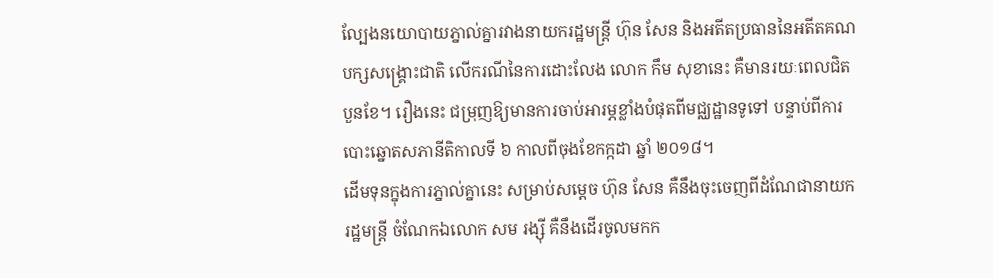ល្បែងនយោបាយភ្នាល់គ្នារវាងនាយករដ្ឋមន្ត្រី ហ៊ុន សែន និងអតីតប្រធាននៃអតីតគណបក្សសង្គ្រោះជាតិ លើករណីនៃការដោះលែង លោក កឹម សុខានេះ គឺមានរយៈពេលជិតបួនខែ។ រឿងនេះ ជម្រុញឱ្យមានការចាប់អារម្ភខ្លាំងបំផុតពីមជ្ឈដ្ឋានទូទៅ បន្ទាប់ពីការបោះឆ្នោតសភានីតិកាលទី ៦ កាលពីចុងខែកក្កដា ឆ្នាំ ២០១៨។
ដើមទុនក្នុងការភ្នាល់គ្នានេះ សម្រាប់សម្ដេច ហ៊ុន សែន គឺនឹងចុះចេញពីដំណែជានាយករដ្ឋមន្ត្រី ចំណែកឯលោក សម រង្ស៊ី គឺនឹងដើរចូលមកក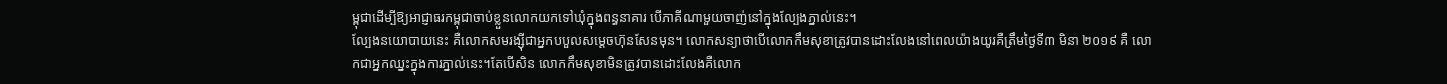ម្ពុជាដើម្បីឱ្យអាជ្ញាធរកម្ពុជាចាប់ខ្លួនលោកយកទៅឃុំក្នុងពន្ធនាគារ បើភាគីណាមួយចាញ់នៅក្នុងល្បែងភ្នាល់នេះ។
ល្បែងនយោបាយនេះ គឺលោកសមរង្ស៊ីជាអ្នកបបួលសម្ដេចហ៊ុនសែនមុន។ លោកសន្យាថាបើលោកកឹមសុខាត្រូវបានដោះលែងនៅពេលយ៉ាងយូរគឺត្រឹមថ្ងៃទី៣ មិនា ២០១៩ គឺ លោកជាអ្នកឈ្នះក្នុងការភ្នាល់នេះ។តែបើសិន លោកកឹមសុខាមិនត្រូវបានដោះលែងគឺលោក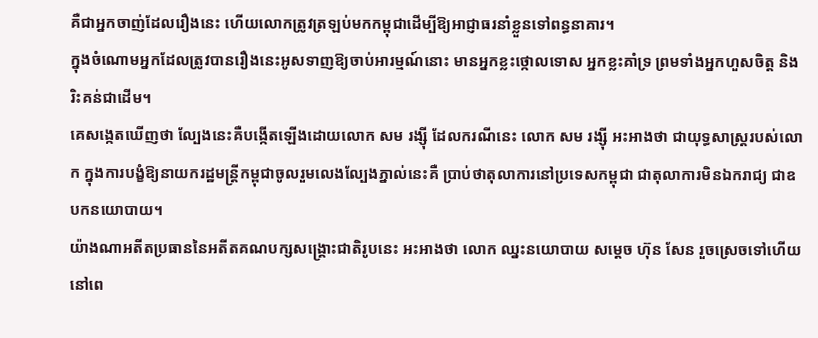គឺជាអ្នកចាញ់ដែលរឿងនេះ ហើយលោកត្រូវត្រឡប់មកកម្ពុជាដើម្បីឱ្យអាជ្ញាធរនាំខ្លួនទៅពន្ធនាគារ។
ក្នុងចំណោមអ្នកដែលត្រូវបានរឿងនេះអូសទាញឱ្យចាប់អារម្មណ៍នោះ មានអ្នកខ្លះថ្កោលទោស អ្នកខ្លះគាំទ្រ ព្រមទាំងអ្នកហួសចិត្ត និងរិះគន់ជាដើម។
គេសង្កេតឃើញថា ល្បែងនេះគឺបង្កើតឡើងដោយលោក សម រង្ស៊ី ដែលករណីនេះ លោក សម រង្ស៊ី អះអាងថា ជាយុទ្ធសាស្ត្ររបស់លោក ក្នុងការបង្ខំឱ្យនាយករដ្ឋមន្ត្រីកម្ពុជាចូលរួមលេងល្បែងភ្នាល់នេះគឺ ប្រាប់ថាតុលាការនៅប្រទេសកម្ពុជា ជាតុលាការមិនឯករាជ្យ ជាឧបកនយោបាយ។
យ៉ាងណាអតីតប្រធាននៃអតីតគណបក្សសង្គ្រោះជាតិរូបនេះ អះអាងថា លោក ឈ្នះនយោបាយ សម្ដេច ហ៊ុន សែន រួចស្រេចទៅហើយ នៅពេ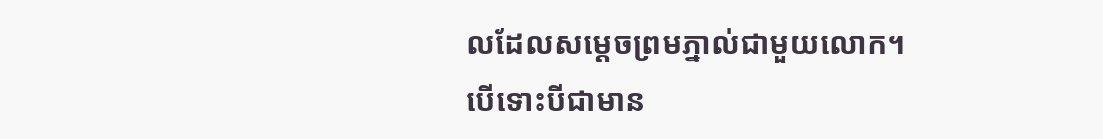លដែលសម្ដេចព្រមភ្នាល់ជាមួយលោក។
បើទោះបីជាមាន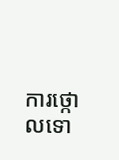ការថ្កោលទោ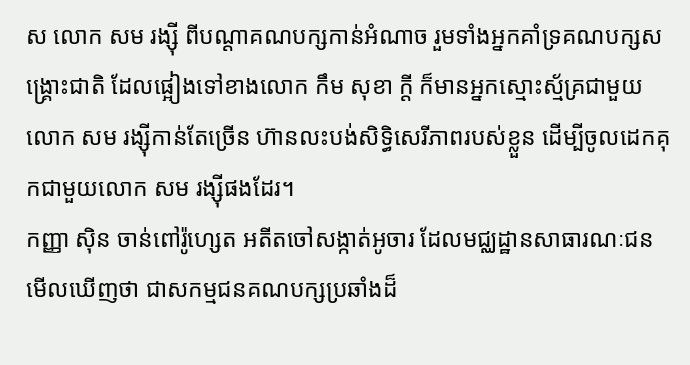ស លោក សម រង្ស៊ី ពីបណ្ដាគណបក្សកាន់អំណាច រួមទាំងអ្នកគាំទ្រគណបក្សសង្គ្រោះជាតិ ដែលផ្អៀងទៅខាងលោក កឹម សុខា ក្តី ក៏មានអ្នកស្មោះស្ម័គ្រជាមួយលោក សម រង្ស៊ីកាន់តែច្រើន ហ៊ានលះបង់សិទ្ធិសេរីភាពរបស់ខ្លួន ដើម្បីចូលដេកគុកជាមួយលោក សម រង្ស៊ីផងដែរ។
កញ្ញា ស៊ិន ចាន់ពៅរ៉ូហ្សេត អតីតចៅសង្កាត់អូចារ ដែលមជ្ឈដ្ឋានសាធារណៈជនមើលឃើញថា ជាសកម្មជនគណបក្សប្រឆាំងដ៏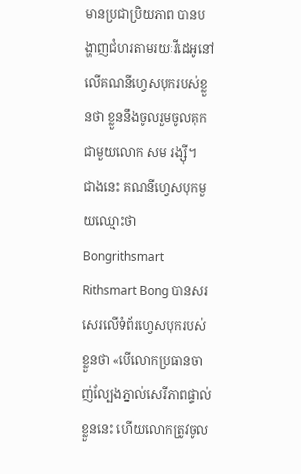មានប្រជាប្រិយភាព បានបង្ហាញជំហរតាមរយៈវីដេអូនៅលើគណនីហ្វេសបុករបស់ខ្លួនថា ខ្លួននឹងចូលរួមចូលគុក ជាមួយលោក សម រង្ស៊ី។
ជាងនេះ គណនីហ្វេសបុកមួយឈ្មោះថា Bongrithsmart Rithsmart Bong បានសរសេរលើទំព័រហ្វេសបុករបស់ខ្លួនថា «បើលោកប្រធានចាញ់ល្បែងភ្នាល់សេរីភាពផ្ទាល់ខ្លួននេះ ហើយលោកត្រូវចូល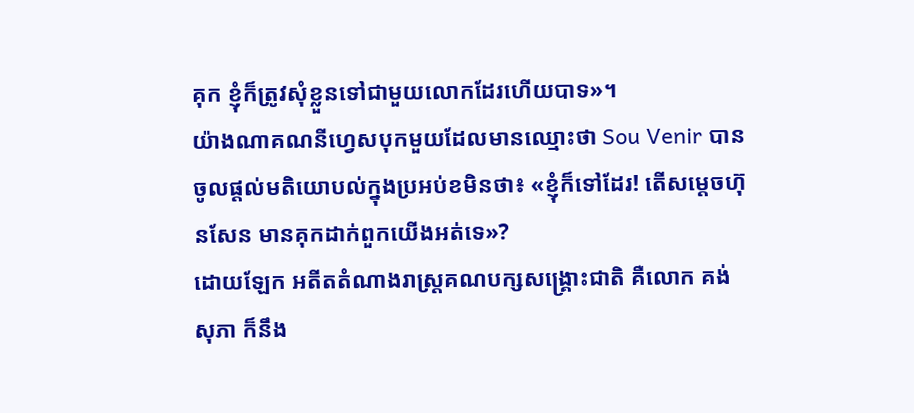គុក ខ្ញុំក៏ត្រូវសុំខ្លួនទៅជាមួយលោកដែរហើយបាទ»។
យ៉ាងណាគណនីហ្វេសបុកមួយដែលមានឈ្មោះថា Sou Venir បានចូលផ្ដល់មតិយោបល់ក្នុងប្រអប់ខមិនថា៖ «ខ្ញុំក៏ទៅដែរ! តើសម្ដេចហ៊ុនសែន មានគុកដាក់ពួកយើងអត់ទេ»?
ដោយឡែក អតីតតំណាងរាស្រ្តគណបក្សសង្គ្រោះជាតិ គឺលោក គង់ សុភា ក៏នឹង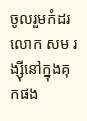ចូលរួមកំដរលោក សម រង្ស៊ីនៅក្នុងគុកផង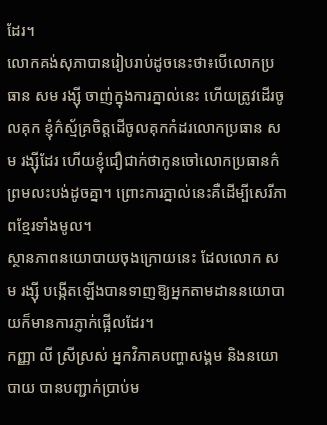ដែរ។
លោកគង់សុភាបានរៀបរាប់ដូចនេះថា៖បើលោកប្រធាន សម រង្ស៊ី ចាញ់ក្នុងការភ្នាល់នេះ ហើយត្រូវដើរចូលគុក ខ្ញុំក៌ស័្មគ្រចិត្តដើចូលគុកកំដរលោកប្រធាន សម រង្ស៊ីដែរ ហើយខ្ញុំជឿជាក់ថាកូនចៅលោកប្រធានក៌ព្រមលះបង់ដូចគ្នា។ ព្រោះការភ្នាល់នេះគឺដើម្បីសេរីភាពខ្មែរទាំងមូល។
ស្ថានភាពនយោបាយចុងក្រោយនេះ ដែលលោក សម រង្ស៊ី បង្កើតឡើងបានទាញឱ្យអ្នកតាមដាននយោបាយក៏មានការភ្ញាក់ផ្អើលដែរ។
កញ្ញា លី ស្រីស្រស់ អ្នកវិភាគបញ្ហាសង្គម និងនយោបាយ បានបញ្ជាក់ប្រាប់ម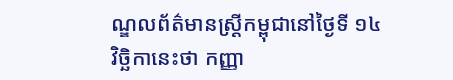ណ្ឌលព័ត៌មានស្ត្រីកម្ពុជានៅថ្ងៃទី ១៤ វិច្ឆិកានេះថា កញ្ញា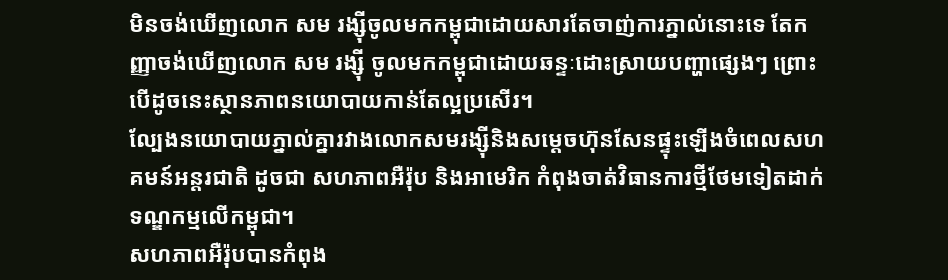មិនចង់ឃើញលោក សម រង្ស៊ីចូលមកកម្ពុជាដោយសារតែចាញ់ការភ្នាល់នោះទេ តែកញ្ញាចង់ឃើញលោក សម រង្ស៊ី ចូលមកកម្ពុជាដោយឆន្ទៈដោះស្រាយបញ្ហាផ្សេងៗ ព្រោះបើដូចនេះស្ថានភាពនយោបាយកាន់តែល្អប្រសើរ។
ល្បែងនយោបាយភ្នាល់គ្នារវាងលោកសមរង្ស៊ីនិងសម្ដេចហ៊ុនសែនផ្ទុះឡើងចំពេលសហគមន៍អន្តរជាតិ ដូចជា សហភាពអឺរ៉ុប និងអាមេរិក កំពុងចាត់វិធានការថ្មីថែមទៀតដាក់ទណ្ឌកម្មលើកម្ពុជា។
សហភាពអឺរ៉ុបបានកំពុង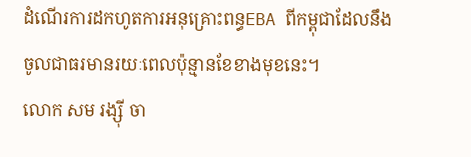ដំណើរការដកហូតការអនុគ្រោះពន្ធEBA ពីកម្ពុជាដែលនឹងចូលជាធរមានរយៈពេលប៉ុន្មានខែខាងមុខនេះ។
លោក សម រង្ស៊ី ចា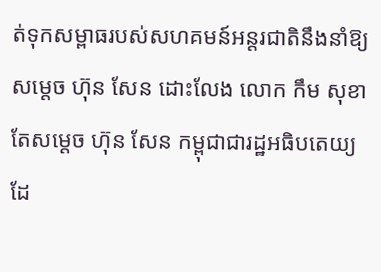ត់ទុកសម្ពាធរបស់សហគមន៍អន្តរជាតិនឹងនាំឱ្យសម្ដេច ហ៊ុន សែន ដោះលែង លោក កឹម សុខា តែសម្ដេច ហ៊ុន សែន កម្ពុជាជារដ្ឋអធិបតេយ្យដែ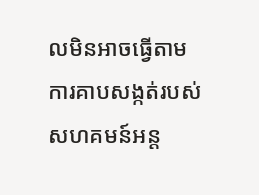លមិនអាចធ្វើតាមការគាបសង្កត់របស់សហគមន៍អន្ត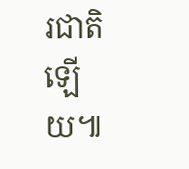រជាតិឡើយ៕